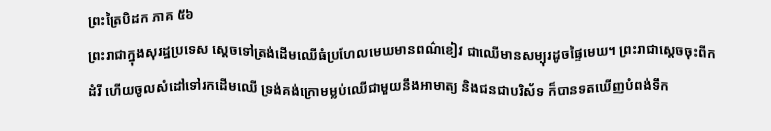ព្រះត្រៃបិដក ភាគ ៥៦
ព្រះរាជាក្នុងសុរដ្ឋប្រទេស សេ្តចទៅត្រង់ដើមឈើធំប្រហែលមេឃមានពណ៌ខៀវ ជាឈើមានសម្បុរដូចផ្ទៃមេឃ។ ព្រះរាជាស្តេចចុះពីកដំរី ហើយចូលសំដៅទៅរកដើមឈើ ទ្រង់គង់ក្រោមម្លប់ឈើជាមួយនឹងអាមាត្យ និងជនជាបរិស័ទ ក៏បានទតឃើញបំពង់ទឹក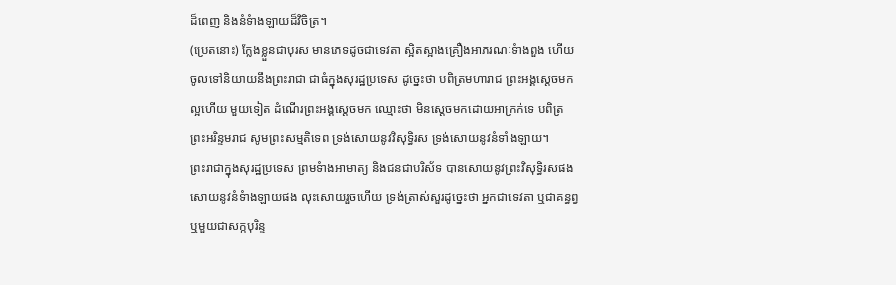ដ៏ពេញ និងនំទំាងឡាយដ៏វិចិត្រ។
(ប្រេតនោះ) ក្លែងខ្លួនជាបុរស មានភេទដូចជាទេវតា ស្អិតស្អាងគ្រឿងអាភរណៈទំាងពួង ហើយចូលទៅនិយាយនឹងព្រះរាជា ជាធំក្នុងសុរដ្ឋប្រទេស ដូច្នេះថា បពិត្រមហារាជ ព្រះអង្គសេ្តចមកល្អហើយ មួយទៀត ដំណើរព្រះអង្គសេ្តចមក ឈ្មោះថា មិនស្តេចមកដោយអាក្រក់ទេ បពិត្រព្រះអរិន្ទមរាជ សូមព្រះសម្មតិទេព ទ្រង់សោយនូវវិសុទ្ធិរស ទ្រង់សោយនូវនំទាំងឡាយ។
ព្រះរាជាក្នុងសុរដ្ឋប្រទេស ព្រមទំាងអាមាត្យ និងជនជាបរិស័ទ បានសោយនូវព្រះវិសុទិ្ធរសផង សោយនូវនំទំាងឡាយផង លុះសោយរួចហើយ ទ្រង់ត្រាស់សួរដូច្នេះថា អ្នកជាទេវតា ឬជាគន្ធព្វ ឬមួយជាសក្កបុរិន្ទ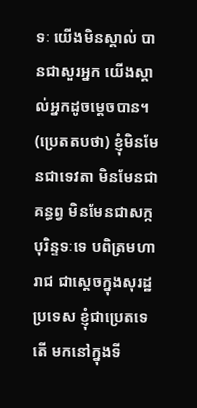ទៈ យើងមិនស្គាល់ បានជាសួរអ្នក យើងស្គាល់អ្នកដូចម្តេចបាន។
(ប្រេតតបថា) ខ្ញុំមិនមែនជាទេវតា មិនមែនជាគន្ធព្វ មិនមែនជាសក្កបុរិន្ទទៈទេ បពិត្រមហារាជ ជាស្តេចក្នុងសុរដ្ឋប្រទេស ខ្ញុំជាប្រេតទេតើ មកនៅក្នុងទី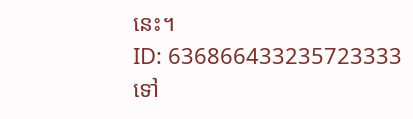នេះ។
ID: 636866433235723333
ទៅ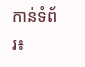កាន់ទំព័រ៖